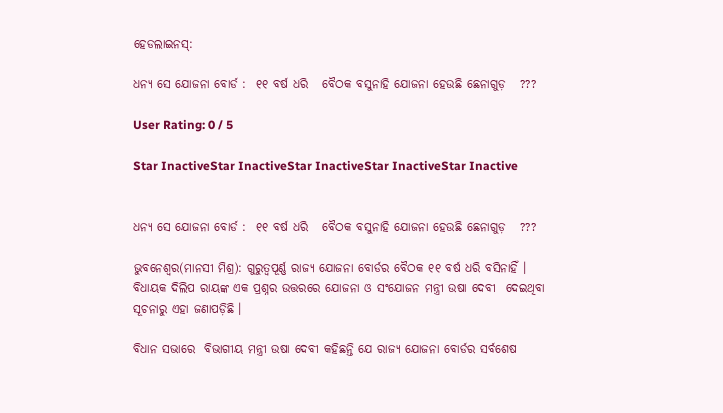ହେଡଲାଇନସ୍:

ଧନ୍ୟ ସେ ଯୋଜନା ବୋର୍ଡ :  ୧୧ ବର୍ଷ ଧରି   ବୈଠକ ବସୁନାହି ଯୋଜନା ହେଉଛି ଛେନାଗୁଡ଼   ???

User Rating: 0 / 5

Star InactiveStar InactiveStar InactiveStar InactiveStar Inactive


ଧନ୍ୟ ସେ ଯୋଜନା ବୋର୍ଡ :  ୧୧ ବର୍ଷ ଧରି   ବୈଠକ ବସୁନାହି ଯୋଜନା ହେଉଛି ଛେନାଗୁଡ଼   ???

ଭୁବନେଶ୍ୱର(ମାନସୀ ମିଶ୍ର): ଗୁରୁତ୍ୱପୂର୍ଣ୍ଣ ରାଜ୍ୟ ଯୋଜନା ବୋର୍ଡର ବୈଠକ ୧୧ ବର୍ଷ ଧରି ବସିନାହିଁ । ବିଧାୟକ ଦିଲିପ ରାୟଙ୍କ ଏକ ପ୍ରଶ୍ନର ଉତ୍ତରରେ ଯୋଜନା ଓ ସଂଯୋଜନ ମନ୍ତ୍ରୀ ଉଷା ଦେବୀ  ଦେଇଥିବା ସୂଚନାରୁ ଏହା ଜଣାପଡ଼ିଛି ।

ବିଧାନ ସଭାରେ  ବିଭାଗୀୟ ମନ୍ତ୍ରୀ ଉଷା ଦେବୀ କହିଛନ୍ତି ଯେ ରାଜ୍ୟ ଯୋଜନା ବୋର୍ଡର ସର୍ବଶେଷ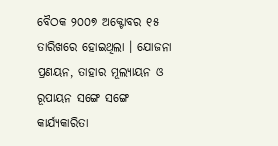ବୈଠକ ୨୦୦୭ ଅକ୍ଟୋବର ୧୫ ତାରିଖରେ ହୋଇଥିଲା । ଯୋଜନା ପ୍ରଣୟନ, ତାହାର ମୂଲ୍ୟାୟନ ଓ ରୂପାୟନ ସଙ୍ଗେ ସଙ୍ଗେ କାର୍ଯ୍ୟକାରିତା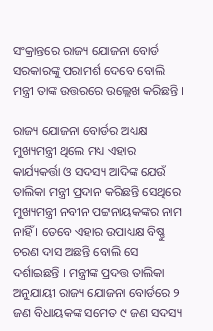ସଂକ୍ରାନ୍ତରେ ରାଜ୍ୟ ଯୋଜନା ବୋର୍ଡ ସରକାରଙ୍କୁ ପରାମର୍ଶ ଦେବେ ବୋଲି ମନ୍ତ୍ରୀ ତାଙ୍କ ଉତ୍ତରରେ ଉଲ୍ଲେଖ କରିଛନ୍ତି ।

ରାଜ୍ୟ ଯୋଜନା ବୋର୍ଡର ଅଧ୍ୟକ୍ଷ ମୁଖ୍ୟମନ୍ତ୍ରୀ ଥିଲେ ମଧ୍ୟ ଏହାର କାର୍ଯ୍ୟକର୍ତ୍ତା ଓ ସଦସ୍ୟ ଆଦିଙ୍କ ଯେଉଁ ତାଲିକା ମନ୍ତ୍ରୀ ପ୍ରଦାନ କରିଛନ୍ତି ସେଥିରେ ମୁଖ୍ୟମନ୍ତ୍ରୀ ନବୀନ ପଟ୍ଟନାୟକଙ୍କର ନାମ ନାହିଁ । ତେବେ ଏହାର ଉପାଧ୍ୟକ୍ଷ ବିଷ୍ଣୁ ଚରଣ ଦାସ ଅଛନ୍ତି ବୋଲି ସେ ଦର୍ଶାଇଛନ୍ତି । ମନ୍ତ୍ରୀଙ୍କ ପ୍ରଦତ୍ତ ତାଲିକା ଅନୁଯାୟୀ ରାଜ୍ୟ ଯୋଜନା ବୋର୍ଡରେ ୨ ଜଣ ବିଧାୟକଙ୍କ ସମେତ ୯ ଜଣ ସଦସ୍ୟ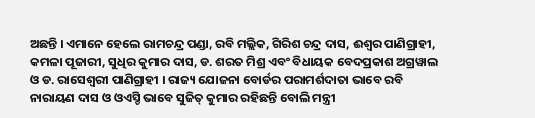ଅଛନ୍ତି । ଏମାନେ ହେଲେ ରାମଚନ୍ଦ୍ର ପଣ୍ଡା, ରବି ମଲ୍ଲିକ, ଗିରିଶ ଚନ୍ଦ୍ର ଦାସ, ଈଶ୍ୱର ପାଣିଗ୍ରାହୀ, କମଳା ପୂଜାରୀ, ସୁଧିର କୁମାର ଦାସ, ଡ. ଶରତ ମିଶ୍ର ଏବଂ ବିଧାୟକ ବେଦପ୍ରକାଶ ଅଗ୍ରୱାଲ ଓ ଡ. ରାସେଶ୍ୱରୀ ପାଣିଗ୍ରାହୀ । ରାଜ୍ୟ ଯୋଜନା ବୋର୍ଡର ପରାମର୍ଶଦାତା ଭାବେ ରବି ନାରାୟଣ ଦାସ ଓ ଓଏସ୍ଡି ଭାବେ ସୁଜିତ୍ କୁମାର ରହିଛନ୍ତି ବୋଲି ମନ୍ତ୍ରୀ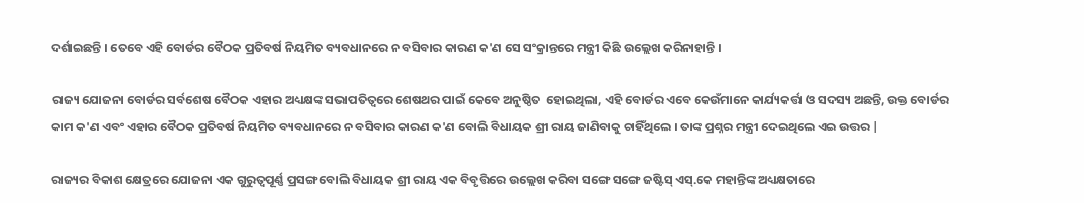ଦର୍ଶାଇଛନ୍ତି । ତେବେ ଏହି ବୋର୍ଡର ବୈଠକ ପ୍ରତିବର୍ଷ ନିୟମିତ ବ୍ୟବଧାନରେ ନ ବସିବାର କାରଣ କ'ଣ ସେ ସଂକ୍ରାନ୍ତରେ ମନ୍ତ୍ରୀ କିଛି ଉଲ୍ଲେଖ କରିନାହାନ୍ତି ।

ରାଜ୍ୟ ଯୋଜନା ବୋର୍ଡର ସର୍ବଶେଷ ବୈଠକ ଏହାର ଅଧ୍ୟକ୍ଷଙ୍କ ସଭାପତିତ୍ୱରେ ଶେଷଥର ପାଇଁ କେବେ ଅନୁଷ୍ଠିତ  ହୋଇଥିଲା, ଏହି ବୋର୍ଡର ଏବେ କେଉଁମାନେ କାର୍ଯ୍ୟକର୍ତ୍ତା ଓ ସଦସ୍ୟ ଅଛନ୍ତି, ଉକ୍ତ ବୋର୍ଡର କାମ କ'ଣ ଏବଂ ଏହାର ବୈଠକ ପ୍ରତିବର୍ଷ ନିୟମିତ ବ୍ୟବଧାନରେ ନ ବସିବାର କାରଣ କ'ଣ ବୋଲି ବିଧାୟକ ଶ୍ରୀ ରାୟ ଜାଣିବାକୁ ଚାହିଁଥିଲେ । ତାଙ୍କ ପ୍ରଶ୍ନର ମନ୍ତ୍ରୀ ଦେଇଥିଲେ ଏଇ ଉତ୍ତର |

ରାଜ୍ୟର ବିକାଶ କ୍ଷେତ୍ରରେ ଯୋଜନା ଏକ ଗୁରୁତ୍ୱପୂର୍ଣ୍ଣ ପ୍ରସଙ୍ଗ ବୋଲି ବିଧାୟକ ଶ୍ରୀ ରାୟ ଏକ ବିବୃତ୍ତିରେ ଉଲ୍ଲେଖ କରିବା ସଙ୍ଗେ ସଙ୍ଗେ ଜଷ୍ଟିସ୍ ଏସ୍.କେ ମହାନ୍ତିଙ୍କ ଅଧ୍ୟକ୍ଷତାରେ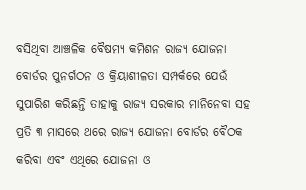ବସିଥିବା ଆଞ୍ଚଳିକ ବୈଷମ୍ୟ କମିଶନ ରାଜ୍ୟ ଯୋଜନା ବୋର୍ଡର ପୁନର୍ଗଠନ ଓ କ୍ରିୟାଶୀଳତା ସମ୍ପର୍କରେ ଯେଉଁ ସୁପାରିଶ କରିଛନ୍ତି ତାହାକୁ ରାଜ୍ୟ ସରକାର ମାନିନେବା ସହ ପ୍ରତି ୩ ମାସରେ ଥରେ ରାଜ୍ୟ ଯୋଜନା ବୋର୍ଡର ବୈଠକ କରିବା ଏବଂ ଏଥିରେ ଯୋଜନା ଓ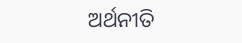ଅର୍ଥନୀତି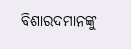ବିଶାରଦମାନଙ୍କୁ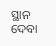ସ୍ଥାନ ଦେବା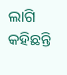ଲାଗି କହିଛନ୍ତି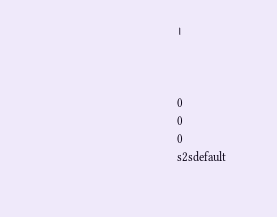।



0
0
0
s2sdefault